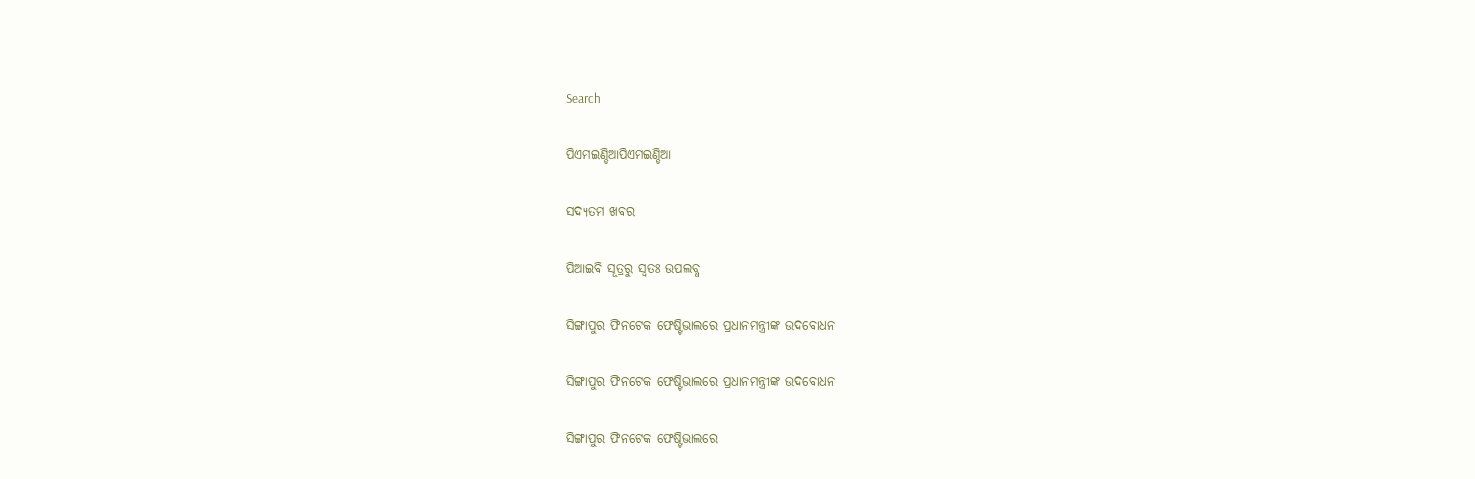Search

ପିଏମଇଣ୍ଡିଆପିଏମଇଣ୍ଡିଆ

ସଦ୍ୟତମ ଖବର

ପିଆଇବି ସୂତ୍ରରୁ ସ୍ବତଃ ଉପଲବ୍ଧ

ସିଙ୍ଗାପୁର ଫିନଟେକ ଫେଷ୍ଟିଭାଲରେ ପ୍ରଧାନମନ୍ତ୍ରୀଙ୍କ ଉଦବୋଧନ

ସିଙ୍ଗାପୁର ଫିନଟେକ ଫେଷ୍ଟିଭାଲରେ ପ୍ରଧାନମନ୍ତ୍ରୀଙ୍କ ଉଦବୋଧନ

ସିଙ୍ଗାପୁର ଫିନଟେକ ଫେଷ୍ଟିଭାଲରେ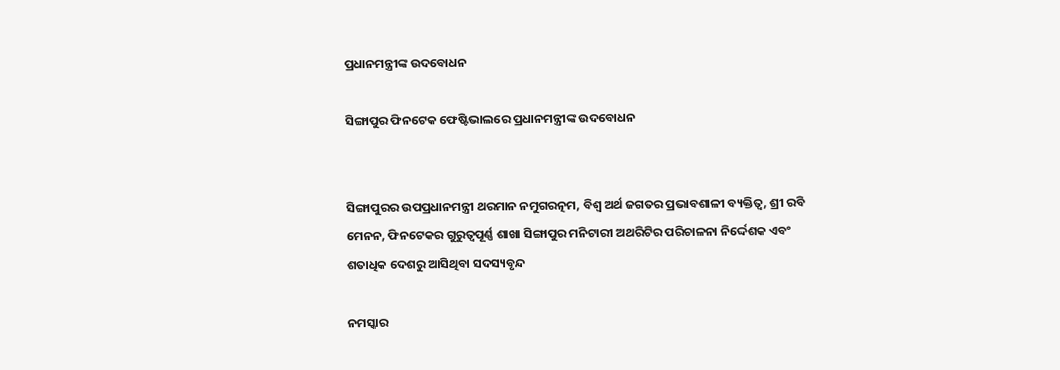ପ୍ରଧାନମନ୍ତ୍ରୀଙ୍କ ଉଦବୋଧନ

ସିଙ୍ଗାପୁର ଫିନଟେକ ଫେଷ୍ଟିଭାଲରେ ପ୍ରଧାନମନ୍ତ୍ରୀଙ୍କ ଉଦବୋଧନ


ସିଙ୍ଗାପୁରର ଉପପ୍ରଧାନମନ୍ତ୍ରୀ ଥରମାନ ନମୁଗରତ୍ନମ, ବିଶ୍ୱ ଅର୍ଥ ଜଗତର ପ୍ରଭାବଶାଳୀ ବ୍ୟକ୍ତିତ୍ୱ, ଶ୍ରୀ ରବି ମେନନ, ଫିନଟେକର ଗୁରୁତ୍ୱପୂର୍ଣ୍ଣ ଶାଖା ସିଙ୍ଗାପୁର ମନିଟାରୀ ଅଥରିଟିର ପରିଚାଳନା ନିର୍ଦ୍ଦେଶକ ଏବଂ ଶତାଧିକ ଦେଶରୁ ଆସିଥିବା ସଦସ୍ୟବୃନ୍ଦ

ନମସ୍କାର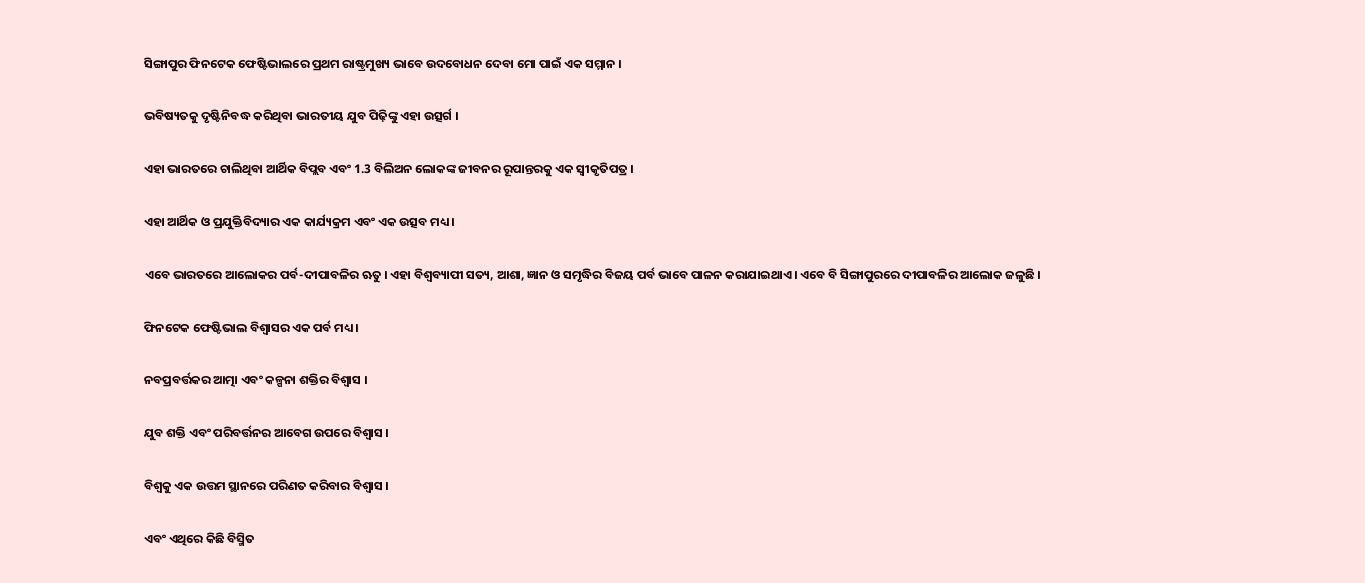ସିଙ୍ଗାପୁର ଫିନଟେକ ଫେଷ୍ଟିଭାଲରେ ପ୍ରଥମ ରାଷ୍ଟ୍ରମୁଖ୍ୟ ଭାବେ ଉଦବୋଧନ ଦେବା ମୋ ପାଇଁ ଏକ ସମ୍ମାନ ।

ଭବିଷ୍ୟତକୁ ଦୃଷ୍ଟିନିବଦ୍ଧ କରିଥିବା ଭାରତୀୟ ଯୁବ ପିଢ଼ିଙ୍କୁ ଏହା ଉତ୍ସର୍ଗ ।

ଏହା ଭାରତରେ ଚାଲିଥିବା ଆର୍ଥିକ ବିପ୍ଲବ ଏବଂ 1.3 ବିଲିଅନ ଲୋକଙ୍କ ଜୀବନର ରୂପାନ୍ତରକୁ ଏକ ସ୍ୱୀକୃତିପତ୍ର ।

ଏହା ଆର୍ଥିକ ଓ ପ୍ରଯୁକ୍ତିବିଦ୍ୟାର ଏକ କାର୍ଯ୍ୟକ୍ରମ ଏବଂ ଏକ ଉତ୍ସବ ମଧ୍ୟ ।

ଏବେ ଭାରତରେ ଆଲୋକର ପର୍ବ-ଦୀପାବଳିର ଋତୁ । ଏହା ବିଶ୍ୱବ୍ୟାପୀ ସତ୍ୟ, ଆଶା, ଜ୍ଞାନ ଓ ସମୃଦ୍ଧିର ବିଜୟ ପର୍ବ ଭାବେ ପାଳନ କରାଯାଇଥାଏ । ଏବେ ବି ସିଙ୍ଗାପୁରରେ ଦୀପାବଳିର ଆଲୋକ ଜଳୁଛି ।

ଫିନଟେକ ଫେଷ୍ଟିଭାଲ ବିଶ୍ୱାସର ଏକ ପର୍ବ ମଧ୍ୟ ।

ନବପ୍ରବର୍ତ୍ତକର ଆତ୍ମା ଏବଂ କଳ୍ପନା ଶକ୍ତିର ବିଶ୍ୱାସ ।

ଯୁବ ଶକ୍ତି ଏବଂ ପରିବର୍ତ୍ତନର ଆବେଗ ଉପରେ ବିଶ୍ୱାସ ।

ବିଶ୍ୱକୁ ଏକ ଉତ୍ତମ ସ୍ଥାନରେ ପରିଣତ କରିବାର ବିଶ୍ୱାସ ।

ଏବଂ ଏଥିରେ କିଛି ବିସ୍ମିତ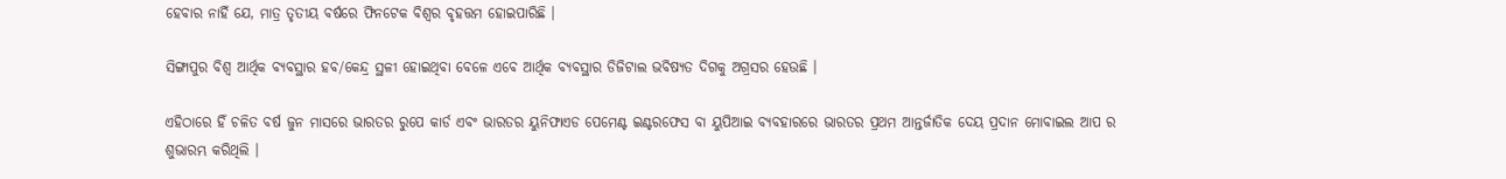ହେବାର ନାହିଁ ଯେ, ମାତ୍ର ତୃତୀୟ ବର୍ଷରେ ଫିନଟେକ ବିଶ୍ୱର ବୃହତ୍ତମ ହୋଇପାରିଛି ।

ସିଙ୍ଗାପୁର ବିଶ୍ୱ ଆର୍ଥିକ ବ୍ୟବସ୍ଥାର ହବ/କେନ୍ଦ୍ର ସ୍ଥଳୀ ହୋଇଥିବା ବେଳେ ଏବେ ଆର୍ଥିକ ବ୍ୟବସ୍ଥାର ଡିଜିଟାଲ ଭବିଷ୍ୟତ ଦିଗକୁ ଅଗ୍ରସର ହେଉଛି ।

ଏହିଠାରେ ହିଁ ଚଳିତ ବର୍ଷ ଜୁନ ମାସରେ ଭାରତର ରୁପେ କାର୍ଡ ଏବଂ ଭାରତର ୟୁନିଫାଏଡ ପେମେଣ୍ଟ ଇଣ୍ଟରଫେସ ବା ୟୁପିଆଇ ବ୍ୟବହାରରେ ଭାରତର ପ୍ରଥମ ଆନ୍ତର୍ଜାତିକ ଦେୟ ପ୍ରଦାନ ମୋବାଇଲ ଆପ ର ଶୁଭାରମ୍ଭ କରିଥିଲି ।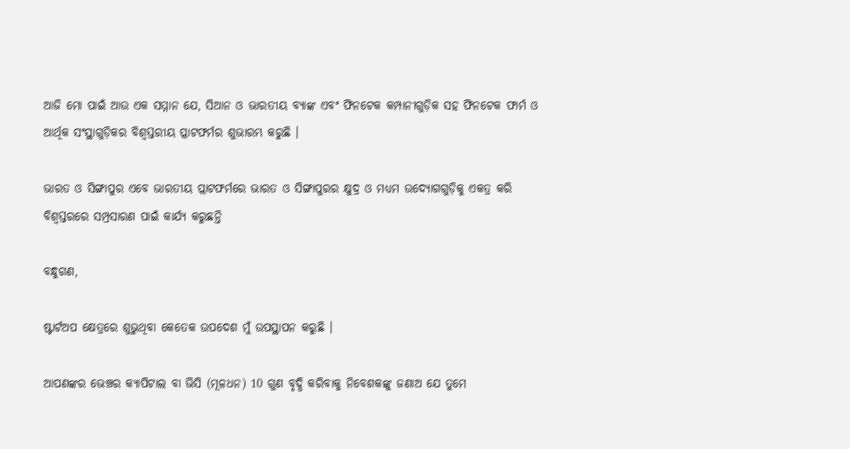ଆଜି ମୋ ପାଇଁ ଆଉ ଏକ ସମ୍ମାନ ଯେ, ସିଆନ ଓ ଭାରତୀୟ ବ୍ୟାଙ୍କ ଏବଂ ଫିନଟେକ କମ୍ପାନୀଗୁଡ଼ିକ ସହ ଫିନଟେକ ଫାର୍ମ ଓ ଆର୍ଥିକ ସଂସ୍ଥାଗୁଡ଼ିକର ବିଶ୍ୱସ୍ତରୀୟ ପ୍ଳାଟଫର୍ମର ଶୁଭାରମ୍ଭ କରୁଛି ।

ଭାରତ ଓ ସିଙ୍ଗାପୁର ଏବେ ଭାରତୀୟ ପ୍ଲାଟଫର୍ମରେ ଭାରତ ଓ ସିଙ୍ଗାପୁରର କ୍ଷୁଦ୍ର ଓ ମଧ୍ୟମ ଉଦ୍ୟୋଗଗୁଡ଼ିକୁ ଏକତ୍ର କରି ବିଶ୍ୱସ୍ତରରେ ସମ୍ପ୍ରସାରଣ ପାଇଁ କାର୍ଯ୍ୟ କରୁଛନ୍ତି

ବନ୍ଧୁଗଣ,

ଷ୍ଟାର୍ଟଅପ କ୍ଷେତ୍ରରେ ଶୁଭୁଥିବା କେତେକ ଉପଦେଶ ମୁଁ ଉପସ୍ଥାପନ କରୁଛି ।

ଆପଣଙ୍କର ଭେଞ୍ଚର କ୍ୟାପିଟାଲ ବା ଭିସି (ମୂଳଧନ) 10 ଗୁଣ ବୃଦ୍ଧି କରିବାକୁ ନିବେଶକଙ୍କୁ ଜଣାଅ ଯେ ତୁମେ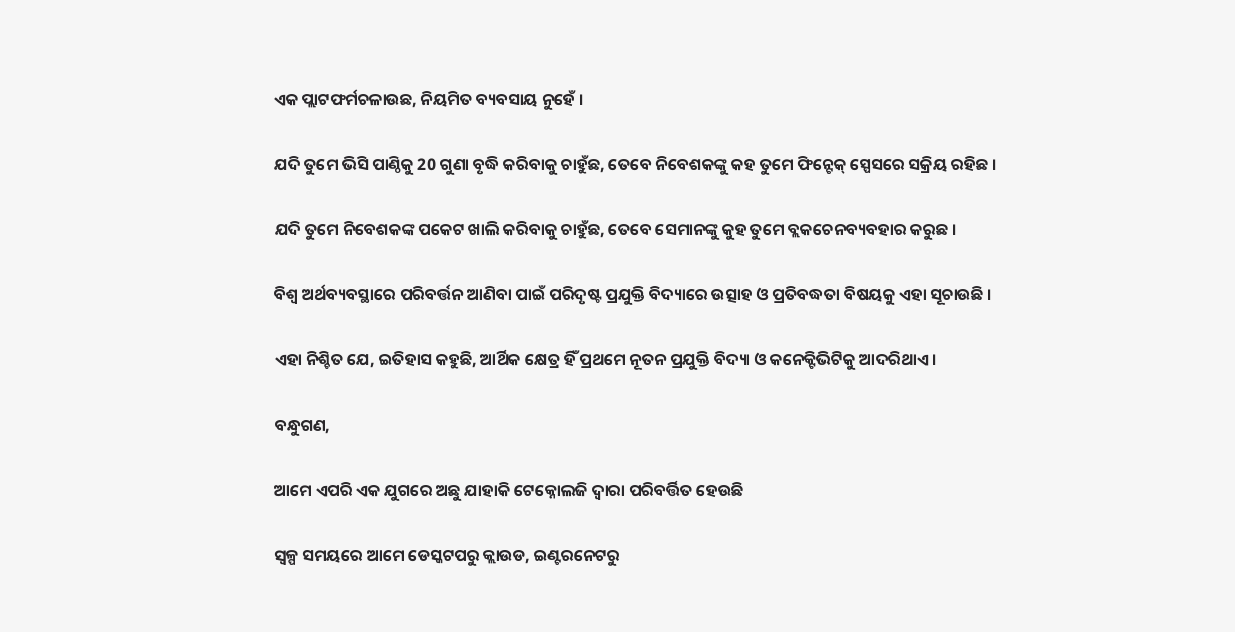ଏକ ପ୍ଲାଟଫର୍ମଚଳାଉଛ, ନିୟମିତ ବ୍ୟବସାୟ ନୁହେଁ ।

ଯଦି ତୁମେ ଭିସି ପାଣ୍ଠିକୁ 20 ଗୁଣା ବୃଦ୍ଧି କରିବାକୁ ଚାହୁଁଛ, ତେବେ ନିବେଶକଙ୍କୁ କହ ତୁମେ ଫିନ୍ଟେକ୍ ସ୍ପେସରେ ସକ୍ରିୟ ରହିଛ ।

ଯଦି ତୁମେ ନିବେଶକଙ୍କ ପକେଟ ଖାଲି କରିବାକୁ ଚାହୁଁଛ, ତେବେ ସେମାନଙ୍କୁ କୁହ ତୁମେ ବ୍ଲକଚେନବ୍ୟବହାର କରୁଛ ।

ବିଶ୍ୱ ଅର୍ଥବ୍ୟବସ୍ଥାରେ ପରିବର୍ତ୍ତନ ଆଣିବା ପାଇଁ ପରିଦୃଷ୍ଟ ପ୍ରଯୁକ୍ତି ବିଦ୍ୟାରେ ଉତ୍ସାହ ଓ ପ୍ରତିବଦ୍ଧତା ବିଷୟକୁ ଏହା ସୂଚାଉଛି ।

ଏହା ନିଶ୍ଚିତ ଯେ, ଇତିହାସ କହୁଛି, ଆର୍ଥିକ କ୍ଷେତ୍ର ହିଁ ପ୍ରଥମେ ନୂତନ ପ୍ରଯୁକ୍ତି ବିଦ୍ୟା ଓ କନେକ୍ଟିଭିଟିକୁ ଆଦରିଥାଏ ।

ବନ୍ଧୁଗଣ,

ଆମେ ଏପରି ଏକ ଯୁଗରେ ଅଛୁ ଯାହାକି ଟେକ୍ନୋଲଜି ଦ୍ୱାରା ପରିବର୍ତ୍ତିତ ହେଉଛି

ସ୍ୱଳ୍ପ ସମୟରେ ଆମେ ଡେସ୍କଟପରୁ କ୍ଲାଉଡ, ଇଣ୍ଟରନେଟରୁ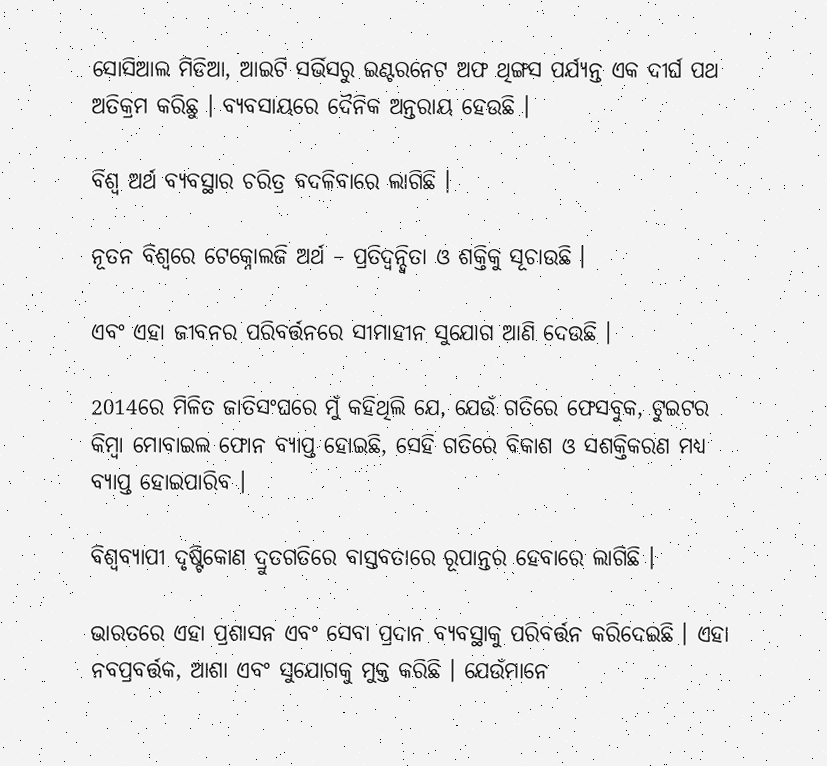ସୋସିଆଲ ମିଡିଆ, ଆଇଟି ସର୍ଭିସରୁ ଇଣ୍ଟରନେଟ ଅଫ ଥିଙ୍ଗସ ପର୍ଯ୍ୟନ୍ତ ଏକ ଦୀର୍ଘ ପଥ ଅତିକ୍ରମ କରିଛୁ । ବ୍ୟବସାୟରେ ଦୈନିକ ଅନ୍ତରାୟ ହେଉଛି ।

ବିଶ୍ୱ ଅର୍ଥ ବ୍ୟବସ୍ଥାର ଚରିତ୍ର ବଦଳିବାରେ ଲାଗିଛି ।

ନୂତନ ବିଶ୍ୱରେ ଟେକ୍ନୋଲଜି ଅର୍ଥ – ପ୍ରତିଦ୍ୱନ୍ଦ୍ୱିତା ଓ ଶକ୍ତିକୁ ସୂଚାଉଛି ।

ଏବଂ ଏହା ଜୀବନର ପରିବର୍ତ୍ତନରେ ସୀମାହୀନ ସୁଯୋଗ ଆଣି ଦେଉଛି ।

2014ରେ ମିଳିତ ଜାତିସଂଘରେ ମୁଁ କହିଥିଲି ଯେ, ଯେଉଁ ଗତିରେ ଫେସବୁକ, ଟୁଇଟର କିମ୍ବା ମୋବାଇଲ ଫୋନ ବ୍ୟାପ୍ତ ହୋଇଛି, ସେହି ଗତିରେ ବିକାଶ ଓ ସଶକ୍ତିକରଣ ମଧ୍ୟ ବ୍ୟାପ୍ତ ହୋଇପାରିବ ।

ବିଶ୍ୱବ୍ୟାପୀ ଦୃଷ୍ଟିକୋଣ ଦ୍ରୁତଗତିରେ ବାସ୍ତବତାରେ ରୂପାନ୍ତର ହେବାରେ ଲାଗିଛି ।

ଭାରତରେ ଏହା ପ୍ରଶାସନ ଏବଂ ସେବା ପ୍ରଦାନ ବ୍ୟବସ୍ଥାକୁ ପରିବର୍ତ୍ତନ କରିଦେଇଛି । ଏହା ନବପ୍ରବର୍ତ୍ତକ, ଆଶା ଏବଂ ସୁଯୋଗକୁ ମୁକ୍ତ କରିଛି । ଯେଉଁମାନେ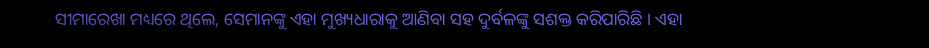ସୀମାରେଖା ମଧ୍ୟରେ ଥିଲେ, ସେମାନଙ୍କୁ ଏହା ମୁଖ୍ୟଧାରାକୁ ଆଣିବା ସହ ଦୁର୍ବଳଙ୍କୁ ସଶକ୍ତ କରିପାରିଛି । ଏହା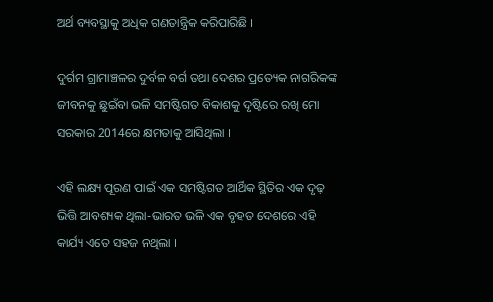ଅର୍ଥ ବ୍ୟବସ୍ଥାକୁ ଅଧିକ ଗଣତାନ୍ତ୍ରିକ କରିପାରିଛି ।

ଦୁର୍ଗମ ଗ୍ରାମାଞ୍ଚଳର ଦୁର୍ବଳ ବର୍ଗ ତଥା ଦେଶର ପ୍ରତ୍ୟେକ ନାଗରିକଙ୍କ ଜୀବନକୁ ଛୁଇଁବା ଭଳି ସମଷ୍ଟିଗତ ବିକାଶକୁ ଦୃଷ୍ଟିରେ ରଖି ମୋ ସରକାର 2014ରେ କ୍ଷମତାକୁ ଆସିଥିଲା ।

ଏହି ଲକ୍ଷ୍ୟ ପୂରଣ ପାଇଁ ଏକ ସମଷ୍ଟିଗତ ଆର୍ଥିକ ସ୍ଥିତିର ଏକ ଦୃଢ଼ ଭିତ୍ତି ଆବଶ୍ୟକ ଥିଲା-ଭାରତ ଭଳି ଏକ ବୃହତ ଦେଶରେ ଏହି କାର୍ଯ୍ୟ ଏତେ ସହଜ ନଥିଲା ।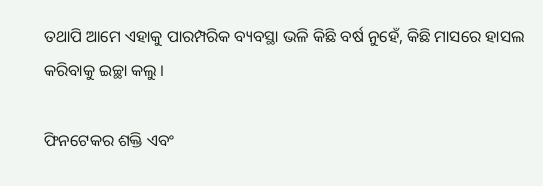ତଥାପି ଆମେ ଏହାକୁ ପାରମ୍ପରିକ ବ୍ୟବସ୍ଥା ଭଳି କିଛି ବର୍ଷ ନୁହେଁ, କିଛି ମାସରେ ହାସଲ କରିବାକୁ ଇଚ୍ଛା କଲୁ ।

ଫିନଟେକର ଶକ୍ତି ଏବଂ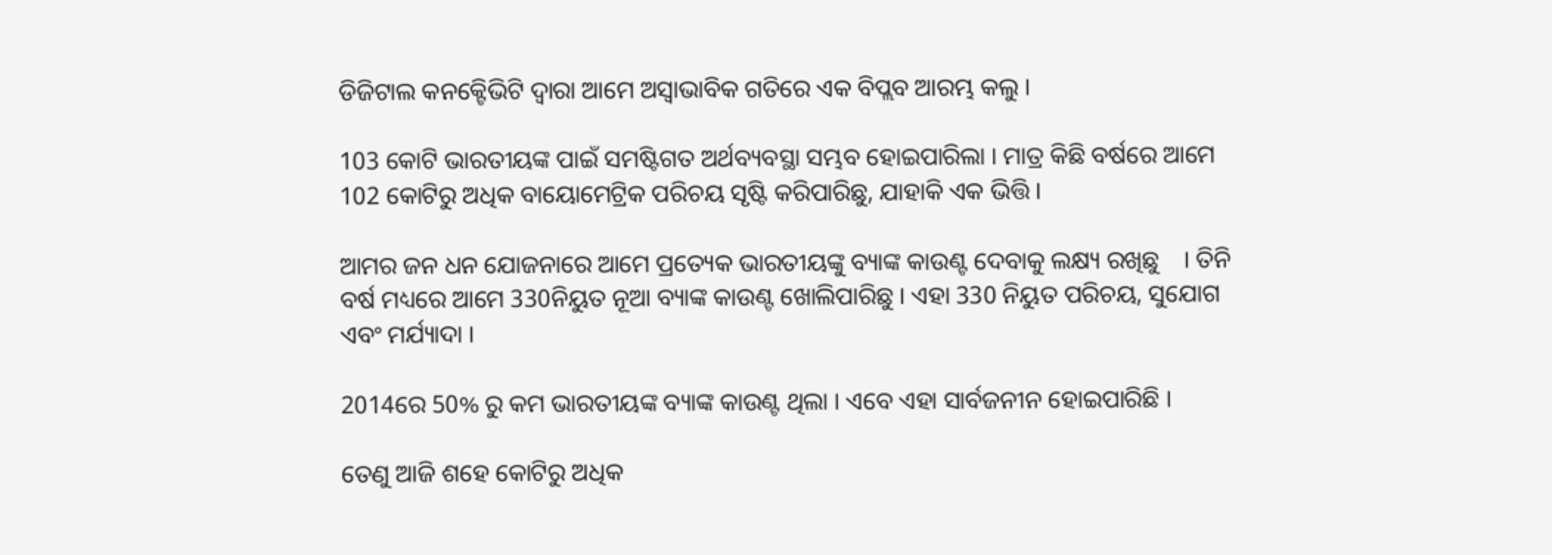ଡିଜିଟାଲ କନକ୍ଟେିଭିଟି ଦ୍ୱାରା ଆମେ ଅସ୍ୱାଭାବିକ ଗତିରେ ଏକ ବିପ୍ଲବ ଆରମ୍ଭ କଲୁ ।

103 କୋଟି ଭାରତୀୟଙ୍କ ପାଇଁ ସମଷ୍ଟିଗତ ଅର୍ଥବ୍ୟବସ୍ଥା ସମ୍ଭବ ହୋଇପାରିଲା । ମାତ୍ର କିଛି ବର୍ଷରେ ଆମେ 102 କୋଟିରୁ ଅଧିକ ବାୟୋମେଟ୍ରିକ ପରିଚୟ ସୃଷ୍ଟି କରିପାରିଛୁ, ଯାହାକି ଏକ ଭିତ୍ତି ।

ଆମର ଜନ ଧନ ଯୋଜନାରେ ଆମେ ପ୍ରତ୍ୟେକ ଭାରତୀୟଙ୍କୁ ବ୍ୟାଙ୍କ କାଉଣ୍ଟ ଦେବାକୁ ଲକ୍ଷ୍ୟ ରଖିଛୁ    । ତିନି ବର୍ଷ ମଧ୍ୟରେ ଆମେ 330ନିୟୁତ ନୂଆ ବ୍ୟାଙ୍କ କାଉଣ୍ଟ ଖୋଲିପାରିଛୁ । ଏହା 330 ନିୟୁତ ପରିଚୟ, ସୁଯୋଗ ଏବଂ ମର୍ଯ୍ୟାଦା ।

2014ରେ 50% ରୁ କମ ଭାରତୀୟଙ୍କ ବ୍ୟାଙ୍କ କାଉଣ୍ଟ ଥିଲା । ଏବେ ଏହା ସାର୍ବଜନୀନ ହୋଇପାରିଛି ।

ତେଣୁ ଆଜି ଶହେ କୋଟିରୁ ଅଧିକ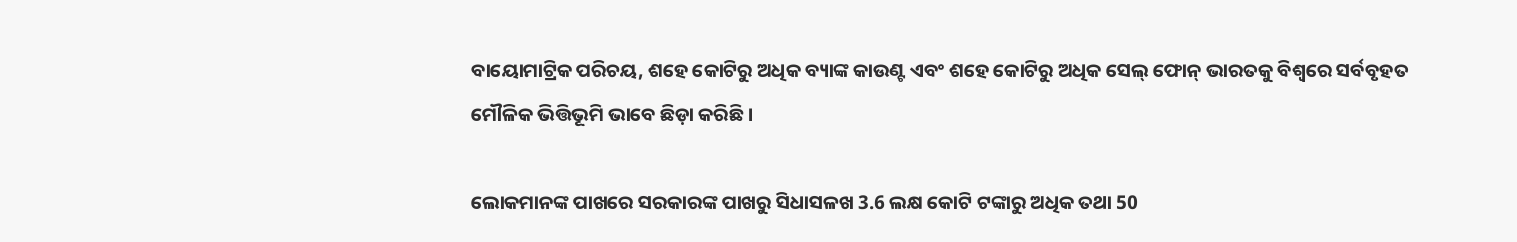ବାୟୋମାଟ୍ରିକ ପରିଚୟ, ଶହେ କୋଟିରୁ ଅଧିକ ବ୍ୟାଙ୍କ କାଉଣ୍ଟ ଏବଂ ଶହେ କୋଟିରୁ ଅଧିକ ସେଲ୍ ଫୋନ୍ ଭାରତକୁ ବିଶ୍ୱରେ ସର୍ବବୃହତ ମୌଳିକ ଭିତ୍ତିଭୂମି ଭାବେ ଛିଡ଼ା କରିଛି ।

ଲୋକମାନଙ୍କ ପାଖରେ ସରକାରଙ୍କ ପାଖରୁ ସିଧାସଳଖ 3.6 ଲକ୍ଷ କୋଟି ଟଙ୍କାରୁ ଅଧିକ ତଥା 50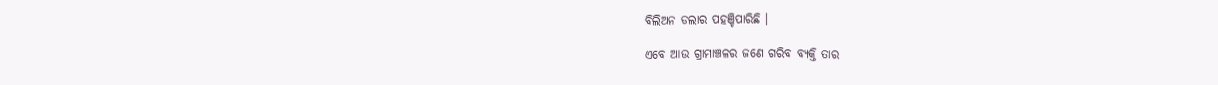ବିଲିଅନ ଡଲାର ପହଞ୍ଚିପାରିଛି ।

ଏବେ ଆଉ ଗ୍ରାମାଞ୍ଚଳର ଜଣେ ଗରିବ ବ୍ୟକ୍ତି ତାର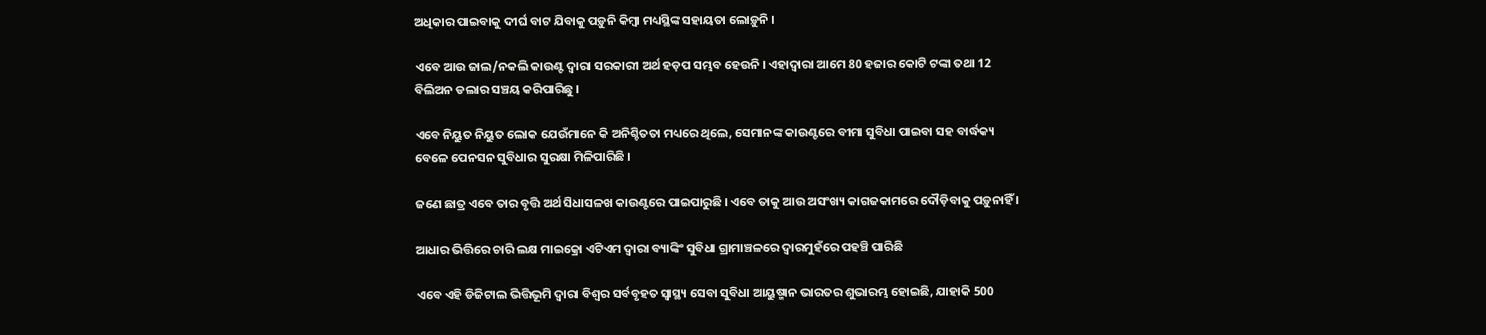ଅଧିକାର ପାଇବାକୁ ଦୀର୍ଘ ବାଟ ଯିବାକୁ ପଡ଼ୁନି କିମ୍ବା ମଧ୍ୟସ୍ଥିଙ୍କ ସହାୟତା ଲୋଡ଼ୁନି ।

ଏବେ ଆଉ ଜାଲ/ନକଲି କାଉଣ୍ଟ ଦ୍ୱାରା ସରକାରୀ ଅର୍ଥ ହଡ଼ପ ସମ୍ଭବ ହେଉନି । ଏହାଦ୍ୱାରା ଆମେ 80 ହଜାର କୋଟି ଟଙ୍କା ତଥା 12 ବିଲିଅନ ଡଲାର ସଞ୍ଚୟ କରିପାରିଛୁ ।

ଏବେ ନିୟୁତ ନିୟୁତ ଲୋକ ଯେଉଁମାନେ କି ଅନିଶ୍ଚିତତା ମଧ୍ୟରେ ଥିଲେ, ସେମାନଙ୍କ କାଉଣ୍ଟରେ ବୀମା ସୁବିଧା ପାଇବା ସହ ବାର୍ଦ୍ଧକ୍ୟ ବେଳେ ପେନସନ ସୁବିଧାର ସୁରକ୍ଷା ମିଳିପାରିଛି ।

ଜଣେ ଛାତ୍ର ଏବେ ତାର ବୃତ୍ତି ଅର୍ଥ ସିଧାସଳଖ କାଉଣ୍ଟରେ ପାଇପାରୁଛି । ଏବେ ତାକୁ ଆଉ ଅସଂଖ୍ୟ କାଗଜକାମରେ ଦୌଡ଼ିବାକୁ ପଡ଼ୁନାହିଁ ।

ଆଧାର ଭିତ୍ତିରେ ଚାରି ଲକ୍ଷ ମାଇକ୍ରୋ ଏଟିଏମ ଦ୍ୱାରା ବ୍ୟାଙ୍କିଂ ସୁବିଧା ଗ୍ରାମାଞ୍ଚଳରେ ଦ୍ୱାରମୁହଁରେ ପହଞ୍ଚି ପାରିଛି

ଏବେ ଏହି ଡିଜିଟାଲ ଭିତ୍ତିଭୂମି ଦ୍ୱାରା ବିଶ୍ୱର ସର୍ବବୃହତ ସ୍ୱାସ୍ଥ୍ୟ ସେବା ସୁବିଧା ଆୟୁଷ୍ମାନ ଭାରତର ଶୁଭାରମ୍ଭ ହୋଇଛି, ଯାହାକି 500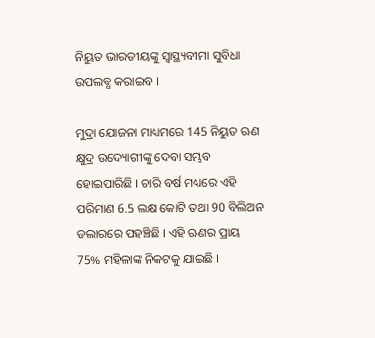ନିୟୁତ ଭାରତୀୟଙ୍କୁ ସ୍ୱାସ୍ଥ୍ୟବୀମା ସୁବିଧା ଉପଲବ୍ଧ କରାଇବ ।

ମୁଦ୍ରା ଯୋଜନା ମାଧ୍ୟମରେ 145 ନିୟୁତ ଋଣ କ୍ଷୁଦ୍ର ଉଦ୍ୟୋଗୀଙ୍କୁ ଦେବା ସମ୍ଭବ ହୋଇପାରିଛି । ଚାରି ବର୍ଷ ମଧ୍ୟରେ ଏହି ପରିମାଣ 6.5 ଲକ୍ଷ କୋଟି ତଥା 90 ବିଲିଅନ ଡଲାରରେ ପହଞ୍ଚିଛି । ଏହି ଋଣର ପ୍ରାୟ 75% ମହିଳାଙ୍କ ନିକଟକୁ ଯାଇଛି ।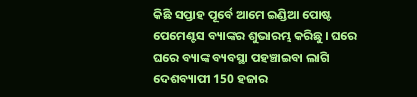କିଛି ସପ୍ତାହ ପୂର୍ବେ ଆମେ ଇଣ୍ଡିଆ ପୋଷ୍ଟ ପେମେଣ୍ଟସ ବ୍ୟାଙ୍କର ଶୁଭାରମ୍ଭ କରିଛୁ । ଘରେ ଘରେ ବ୍ୟାଙ୍କ ବ୍ୟବସ୍ଥା ପହଞ୍ଚାଇବା ଲାଗି ଦେଶବ୍ୟାପୀ 150 ହଜାର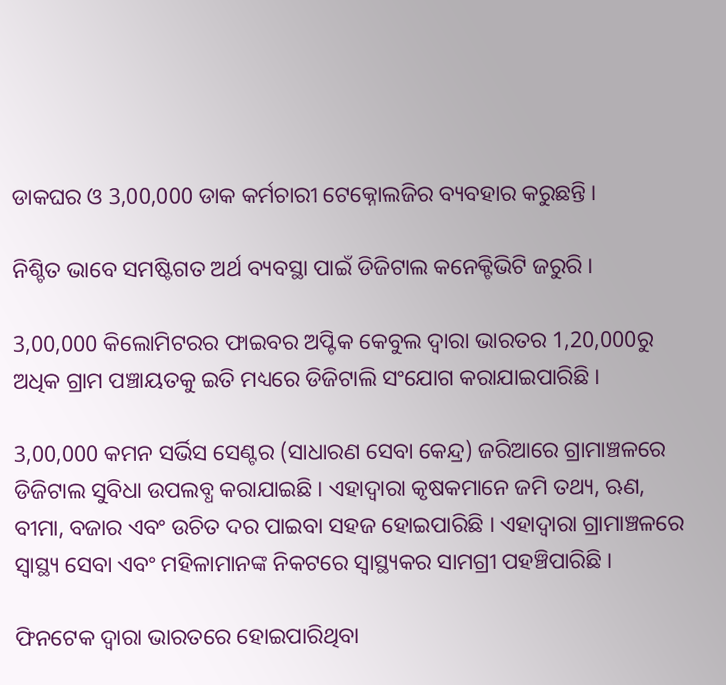ଡାକଘର ଓ 3,00,000 ଡାକ କର୍ମଚାରୀ ଟେକ୍ନୋଲଜିର ବ୍ୟବହାର କରୁଛନ୍ତି ।

ନିଶ୍ଚିତ ଭାବେ ସମଷ୍ଟିଗତ ଅର୍ଥ ବ୍ୟବସ୍ଥା ପାଇଁ ଡିଜିଟାଲ କନେକ୍ଟିଭିଟି ଜରୁରି ।

3,00,000 କିଲୋମିଟରର ଫାଇବର ଅପ୍ଟିକ କେବୁଲ ଦ୍ୱାରା ଭାରତର 1,20,000ରୁ ଅଧିକ ଗ୍ରାମ ପଞ୍ଚାୟତକୁ ଇତି ମଧ୍ୟରେ ଡିଜିଟାଲି ସଂଯୋଗ କରାଯାଇପାରିଛି ।

3,00,000 କମନ ସର୍ଭିସ ସେଣ୍ଟର (ସାଧାରଣ ସେବା କେନ୍ଦ୍ର) ଜରିଆରେ ଗ୍ରାମାଞ୍ଚଳରେ ଡିଜିଟାଲ ସୁବିଧା ଉପଲବ୍ଧ କରାଯାଇଛି । ଏହାଦ୍ୱାରା କୃଷକମାନେ ଜମି ତଥ୍ୟ, ଋଣ, ବୀମା, ବଜାର ଏବଂ ଉଚିତ ଦର ପାଇବା ସହଜ ହୋଇପାରିଛି । ଏହାଦ୍ୱାରା ଗ୍ରାମାଞ୍ଚଳରେ ସ୍ୱାସ୍ଥ୍ୟ ସେବା ଏବଂ ମହିଳାମାନଙ୍କ ନିକଟରେ ସ୍ୱାସ୍ଥ୍ୟକର ସାମଗ୍ରୀ ପହଞ୍ଚିପାରିଛି ।

ଫିନଟେକ ଦ୍ୱାରା ଭାରତରେ ହୋଇପାରିଥିବା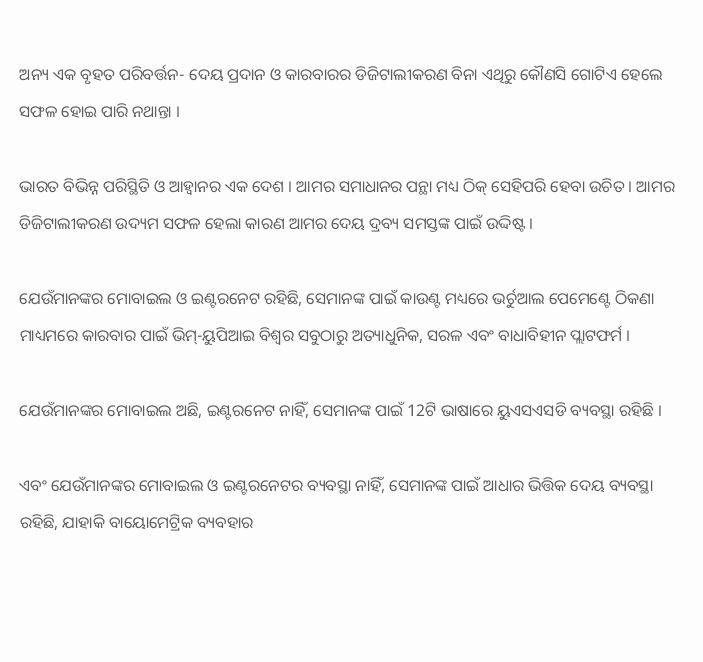ଅନ୍ୟ ଏକ ବୃହତ ପରିବର୍ତ୍ତନ- ଦେୟ ପ୍ରଦାନ ଓ କାରବାରର ଡିଜିଟାଲୀକରଣ ବିନା ଏଥିରୁ କୌଣସି ଗୋଟିଏ ହେଲେ ସଫଳ ହୋଇ ପାରି ନଥାନ୍ତା ।

ଭାରତ ବିଭିନ୍ନ ପରିସ୍ଥିତି ଓ ଆହ୍ୱାନର ଏକ ଦେଶ । ଆମର ସମାଧାନର ପନ୍ଥା ମଧ୍ୟ ଠିକ୍ ସେହିପରି ହେବା ଉଚିତ । ଆମର ଡିଜିଟାଲୀକରଣ ଉଦ୍ୟମ ସଫଳ ହେଲା କାରଣ ଆମର ଦେୟ ଦ୍ରବ୍ୟ ସମସ୍ତଙ୍କ ପାଇଁ ଉଦ୍ଦିଷ୍ଟ ।

ଯେଉଁମାନଙ୍କର ମୋବାଇଲ ଓ ଇଣ୍ଟରନେଟ ରହିଛି, ସେମାନଙ୍କ ପାଇଁ କାଉଣ୍ଟ ମଧ୍ୟରେ ଭର୍ଚୁଆଲ ପେମେଣ୍ଟେ ଠିକଣା ମାଧ୍ୟମରେ କାରବାର ପାଇଁ ଭିମ୍-ୟୁପିଆଇ ବିଶ୍ୱର ସବୁଠାରୁ ଅତ୍ୟାଧୁନିକ, ସରଳ ଏବଂ ବାଧାବିହୀନ ପ୍ଲାଟଫର୍ମ ।

ଯେଉଁମାନଙ୍କର ମୋବାଇଲ ଅଛି, ଇଣ୍ଟରନେଟ ନାହିଁ, ସେମାନଙ୍କ ପାଇଁ 12ଟି ଭାଷାରେ ୟୁଏସଏସଡି ବ୍ୟବସ୍ଥା ରହିଛି ।

ଏବଂ ଯେଉଁମାନଙ୍କର ମୋବାଇଲ ଓ ଇଣ୍ଟରନେଟର ବ୍ୟବସ୍ଥା ନାହିଁ, ସେମାନଙ୍କ ପାଇଁ ଆଧାର ଭିତ୍ତିକ ଦେୟ ବ୍ୟବସ୍ଥା ରହିଛି, ଯାହାକି ବାୟୋମେଟ୍ରିକ ବ୍ୟବହାର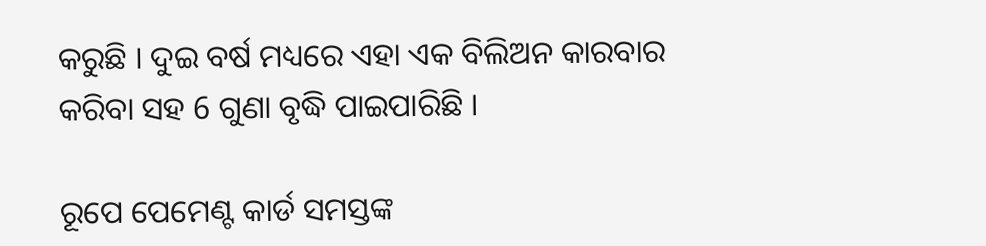କରୁଛି । ଦୁଇ ବର୍ଷ ମଧ୍ୟରେ ଏହା ଏକ ବିଲିଅନ କାରବାର କରିବା ସହ 6 ଗୁଣା ବୃଦ୍ଧି ପାଇପାରିଛି ।

ରୂପେ ପେମେଣ୍ଟ କାର୍ଡ ସମସ୍ତଙ୍କ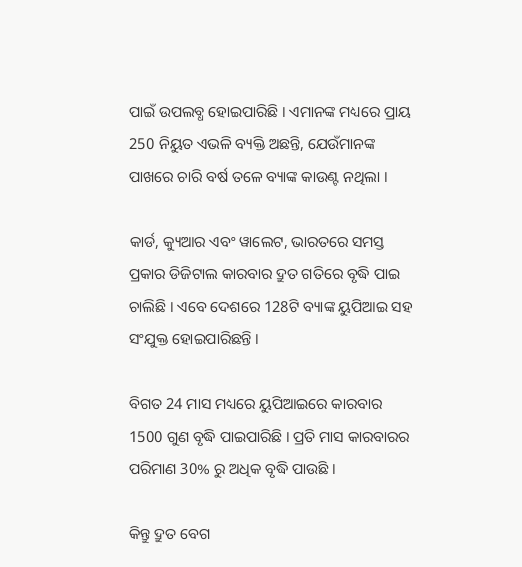ପାଇଁ ଉପଲବ୍ଧ ହୋଇପାରିଛି । ଏମାନଙ୍କ ମଧ୍ୟରେ ପ୍ରାୟ 250 ନିୟୁତ ଏଭଳି ବ୍ୟକ୍ତି ଅଛନ୍ତି, ଯେଉଁମାନଙ୍କ ପାଖରେ ଚାରି ବର୍ଷ ତଳେ ବ୍ୟାଙ୍କ କାଉଣ୍ଟ ନଥିଲା ।

କାର୍ଡ, କ୍ୟୁଆର ଏବଂ ୱାଲେଟ, ଭାରତରେ ସମସ୍ତ ପ୍ରକାର ଡିଜିଟାଲ କାରବାର ଦ୍ରୁତ ଗତିରେ ବୃଦ୍ଧି ପାଇ ଚାଲିଛି । ଏବେ ଦେଶରେ 128ଟି ବ୍ୟାଙ୍କ ୟୁପିଆଇ ସହ ସଂଯୁକ୍ତ ହୋଇପାରିଛନ୍ତି ।

ବିଗତ 24 ମାସ ମଧ୍ୟରେ ୟୁପିଆଇରେ କାରବାର 1500 ଗୁଣ ବୃଦ୍ଧି ପାଇପାରିଛି । ପ୍ରତି ମାସ କାରବାରର ପରିମାଣ 30% ରୁ ଅଧିକ ବୃଦ୍ଧି ପାଉଛି ।

କିନ୍ତୁ ଦ୍ରୁତ ବେଗ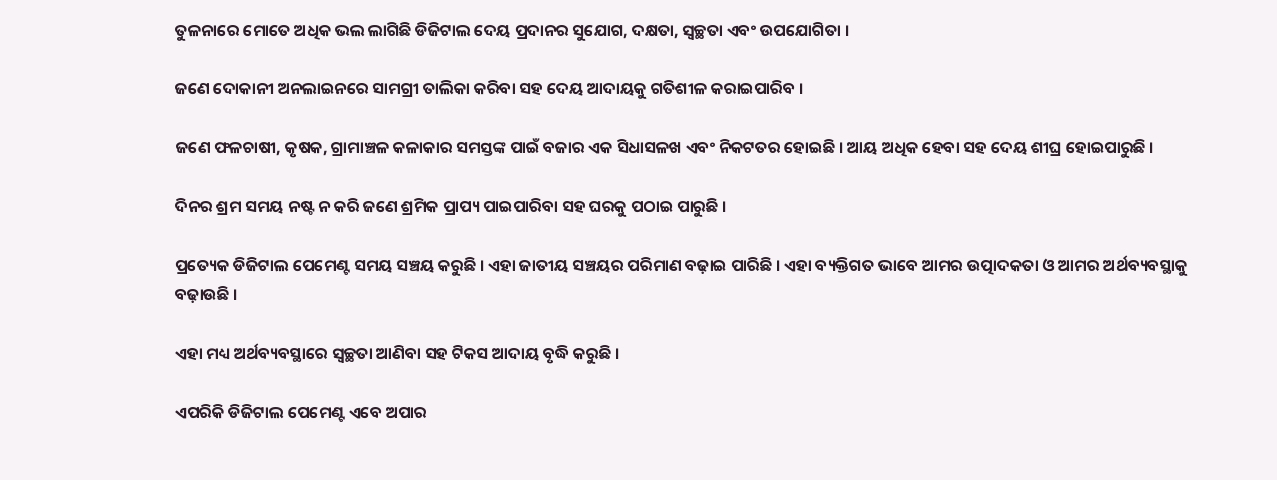ତୁଳନାରେ ମୋତେ ଅଧିକ ଭଲ ଲାଗିଛି ଡିଜିଟାଲ ଦେୟ ପ୍ରଦାନର ସୁଯୋଗ, ଦକ୍ଷତା, ସ୍ୱଚ୍ଛତା ଏବଂ ଉପଯୋଗିତା ।

ଜଣେ ଦୋକାନୀ ଅନଲାଇନରେ ସାମଗ୍ରୀ ତାଲିକା କରିବା ସହ ଦେୟ ଆଦାୟକୁ ଗତିଶୀଳ କରାଇପାରିବ ।

ଜଣେ ଫଳଚାଷୀ, କୃଷକ, ଗ୍ରାମାଞ୍ଚଳ କଳାକାର ସମସ୍ତଙ୍କ ପାଇଁ ବଜାର ଏକ ସିଧାସଳଖ ଏବଂ ନିକଟତର ହୋଇଛି । ଆୟ ଅଧିକ ହେବା ସହ ଦେୟ ଶୀଘ୍ର ହୋଇପାରୁଛି ।

ଦିନର ଶ୍ରମ ସମୟ ନଷ୍ଟ ନ କରି ଜଣେ ଶ୍ରମିକ ପ୍ରାପ୍ୟ ପାଇପାରିବା ସହ ଘରକୁ ପଠାଇ ପାରୁଛି ।

ପ୍ରତ୍ୟେକ ଡିଜିଟାଲ ପେମେଣ୍ଟ ସମୟ ସଞ୍ଚୟ କରୁଛି । ଏହା ଜାତୀୟ ସଞ୍ଚୟର ପରିମାଣ ବଢ଼ାଇ ପାରିଛି । ଏହା ବ୍ୟକ୍ତିଗତ ଭାବେ ଆମର ଉତ୍ପାଦକତା ଓ ଆମର ଅର୍ଥବ୍ୟବସ୍ଥାକୁ ବଢ଼ାଉଛି ।

ଏହା ମଧ୍ୟ ଅର୍ଥବ୍ୟବସ୍ଥାରେ ସ୍ୱଚ୍ଛତା ଆଣିବା ସହ ଟିକସ ଆଦାୟ ବୃଦ୍ଧି କରୁଛି ।

ଏପରିକି ଡିଜିଟାଲ ପେମେଣ୍ଟ ଏବେ ଅପାର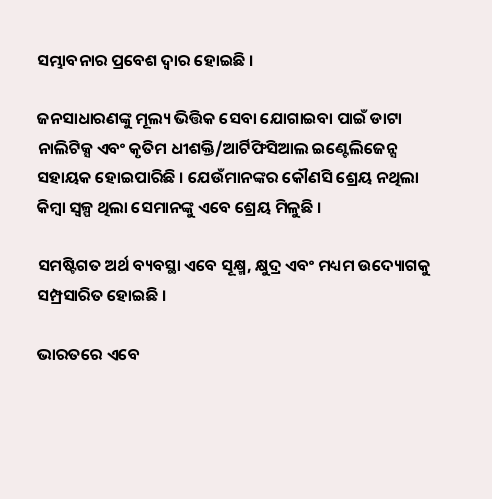ସମ୍ଭାବନାର ପ୍ରବେଶ ଦ୍ୱାର ହୋଇଛି ।

ଜନସାଧାରଣଙ୍କୁ ମୂଲ୍ୟ ଭିତ୍ତିକ ସେବା ଯୋଗାଇବା ପାଇଁ ଡାଟା ନାଲିଟିକ୍ସ ଏବଂ କୃତିମ ଧୀଶକ୍ତି/ଆର୍ଟିଫିସିଆଲ ଇଣ୍ଟେଲିଜେନ୍ସ ସହାୟକ ହୋଇପାରିଛି । ଯେଉଁମାନଙ୍କର କୌଣସି ଶ୍ରେୟ ନଥିଲା କିମ୍ବା ସ୍ୱଳ୍ପ ଥିଲା ସେମାନଙ୍କୁ ଏବେ ଶ୍ରେୟ ମିଳୁଛି ।

ସମଷ୍ଟିଗତ ଅର୍ଥ ବ୍ୟବସ୍ଥା ଏବେ ସୂକ୍ଷ୍ମ, କ୍ଷୁଦ୍ର ଏବଂ ମଧ୍ୟମ ଉଦ୍ୟୋଗକୁ ସମ୍ପ୍ରସାରିତ ହୋଇଛି ।

ଭାରତରେ ଏବେ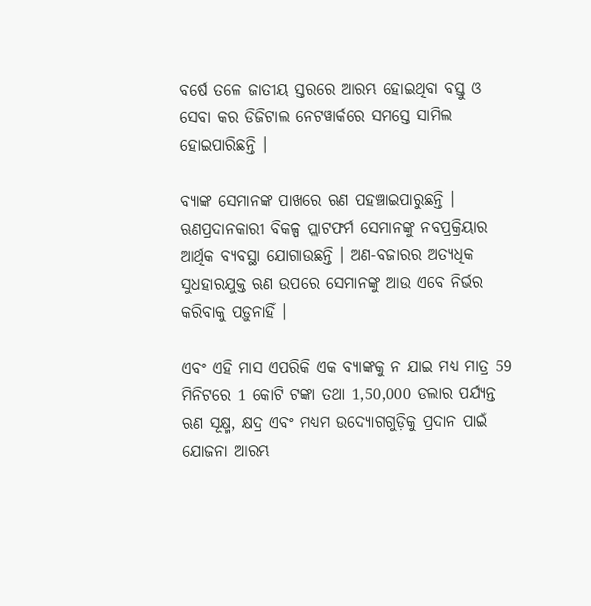ବର୍ଷେ ତଳେ ଜାତୀୟ ସ୍ତରରେ ଆରମ୍ଭ ହୋଇଥିବା ବସ୍ତୁ ଓ ସେବା କର ଡିଜିଟାଲ ନେଟୱାର୍କରେ ସମସ୍ତେ ସାମିଲ ହୋଇପାରିଛନ୍ତି ।

ବ୍ୟାଙ୍କ ସେମାନଙ୍କ ପାଖରେ ଋଣ ପହଞ୍ଚାଇପାରୁଛନ୍ତି । ଋଣପ୍ରଦାନକାରୀ ବିକଳ୍ପ ପ୍ଲାଟଫର୍ମ ସେମାନଙ୍କୁ ନବପ୍ରକ୍ରିୟାର ଆର୍ଥିକ ବ୍ୟବସ୍ଥା ଯୋଗାଉଛନ୍ତି । ଅଣ-ବଜାରର ଅତ୍ୟଧିକ ସୁଧହାରଯୁକ୍ତ ଋଣ ଉପରେ ସେମାନଙ୍କୁ ଆଉ ଏବେ ନିର୍ଭର କରିବାକୁ ପଡ଼ୁନାହିଁ ।

ଏବଂ ଏହି ମାସ ଏପରିକି ଏକ ବ୍ୟାଙ୍କକୁ ନ ଯାଇ ମଧ୍ୟ ମାତ୍ର 59 ମିନିଟରେ 1 କୋଟି ଟଙ୍କା ତଥା 1,50,000 ଡଲାର ପର୍ଯ୍ୟନ୍ତ ଋଣ ସୂକ୍ଷ୍ମ, କ୍ଷଦ୍ର ଏବଂ ମଧ୍ୟମ ଉଦ୍ୟୋଗଗୁଡ଼ିକୁ ପ୍ରଦାନ ପାଇଁ ଯୋଜନା ଆରମ୍ଭ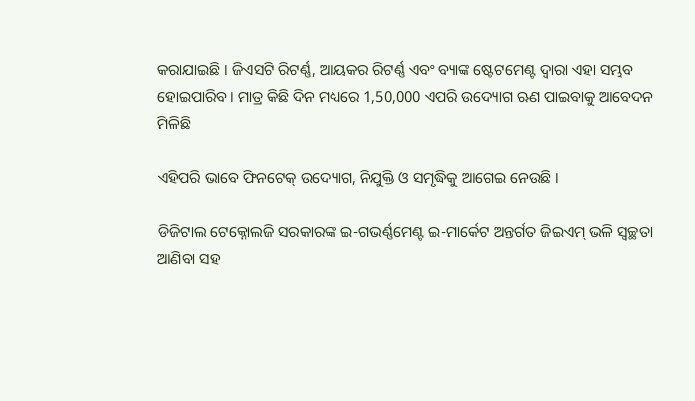କରାଯାଇଛି । ଜିଏସଟି ରିଟର୍ଣ୍ଣ, ଆୟକର ରିଟର୍ଣ୍ଣ ଏବଂ ବ୍ୟାଙ୍କ ଷ୍ଟେଟମେଣ୍ଟ ଦ୍ୱାରା ଏହା ସମ୍ଭବ ହୋଇପାରିବ । ମାତ୍ର କିଛି ଦିନ ମଧ୍ୟରେ 1,50,000 ଏପରି ଉଦ୍ୟୋଗ ଋଣ ପାଇବାକୁ ଆବେଦନ ମିଳିଛି

ଏହିପରି ଭାବେ ଫିନଟେକ୍ ଉଦ୍ୟୋଗ, ନିଯୁକ୍ତି ଓ ସମୃଦ୍ଧିକୁ ଆଗେଇ ନେଉଛି ।

ଡିଜିଟାଲ ଟେକ୍ନୋଲଜି ସରକାରଙ୍କ ଇ-ଗଭର୍ଣ୍ଣମେଣ୍ଟ ଇ-ମାର୍କେଟ ଅନ୍ତର୍ଗତ ଜିଇଏମ୍ ଭଳି ସ୍ୱଚ୍ଛତା ଆଣିବା ସହ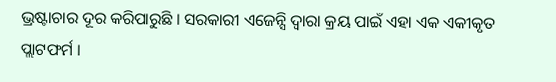ଭ୍ରଷ୍ଟାଚାର ଦୂର କରିପାରୁଛି । ସରକାରୀ ଏଜେନ୍ସି ଦ୍ୱାରା କ୍ରୟ ପାଇଁ ଏହା ଏକ ଏକୀକୃତ ପ୍ଲାଟଫର୍ମ ।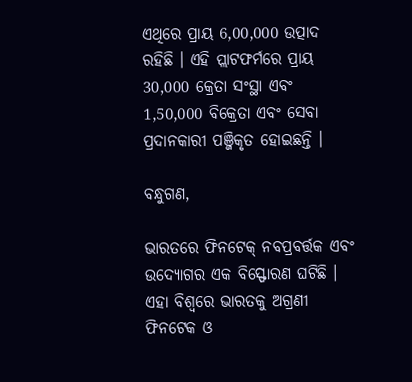ଏଥିରେ ପ୍ରାୟ 6,00,000 ଉତ୍ପାଦ ରହିଛି । ଏହି ପ୍ଲାଟଫର୍ମରେ ପ୍ରାୟ 30,000 କ୍ରେତା ସଂସ୍ଥା ଏବଂ 1,50,000 ବିକ୍ରେତା ଏବଂ ସେବା ପ୍ରଦାନକାରୀ ପଞ୍ଜିକୃତ ହୋଇଛନ୍ତି ।

ବନ୍ଧୁଗଣ,

ଭାରତରେ ଫିନଟେକ୍ ନବପ୍ରବର୍ତ୍ତକ ଏବଂ ଉଦ୍ୟୋଗର ଏକ ବିସ୍ଫୋରଣ ଘଟିଛି । ଏହା ବିଶ୍ୱରେ ଭାରତକୁ ଅଗ୍ରଣୀ ଫିନଟେକ ଓ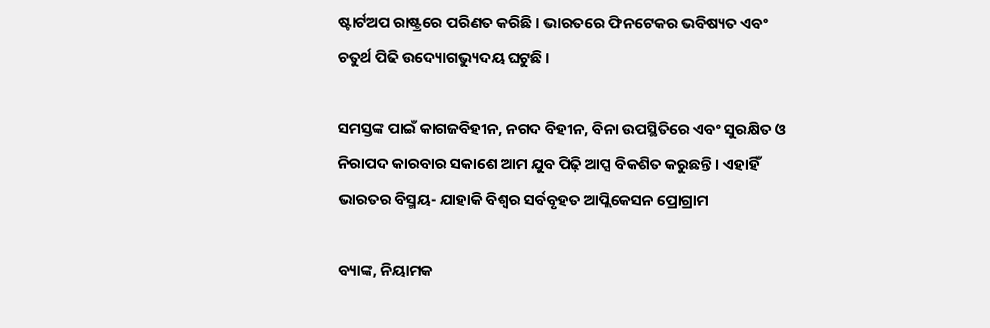ଷ୍ଟାର୍ଟଅପ ରାଷ୍ଟ୍ରରେ ପରିଣତ କରିଛି । ଭାରତରେ ଫିନଟେକର ଭବିଷ୍ୟତ ଏବଂ ଚତୁର୍ଥ ପିଢି ଉଦ୍ୟୋଗଭ୍ୟୁଦୟ ଘଟୁଛି ।

ସମସ୍ତଙ୍କ ପାଇଁ କାଗଜବିହୀନ, ନଗଦ ବିହୀନ, ବିନା ଉପସ୍ଥିତିରେ ଏବଂ ସୁରକ୍ଷିତ ଓ ନିରାପଦ କାରବାର ସକାଶେ ଆମ ଯୁବ ପିଢ଼ି ଆପ୍ସ ବିକଶିତ କରୁଛନ୍ତି । ଏହାହିଁ ଭାରତର ବିସ୍ମୟ- ଯାହାକି ବିଶ୍ୱର ସର୍ବବୃହତ ଆପ୍ଲିକେସନ ପ୍ରୋଗ୍ରାମ

ବ୍ୟାଙ୍କ, ନିୟାମକ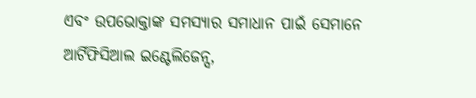ଏବଂ ଉପଭୋକ୍ତାଙ୍କ ସମସ୍ୟାର ସମାଧାନ ପାଇଁ ସେମାନେ ଆର୍ଟିଫିସିଆଲ ଇଣ୍ଟେଲିଜେନ୍ସ,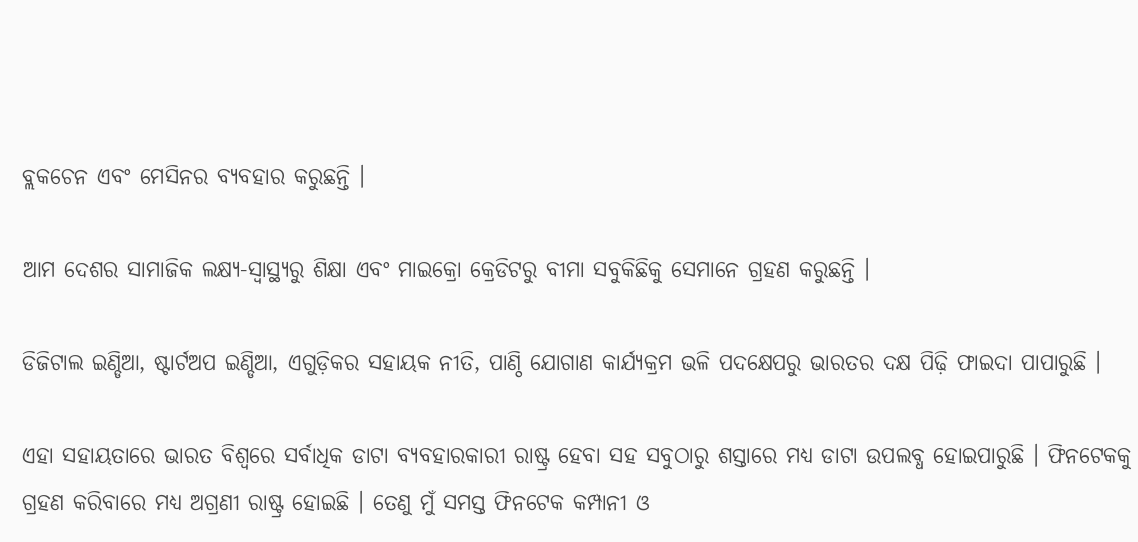ବ୍ଲକଚେନ ଏବଂ ମେସିନର ବ୍ୟବହାର କରୁଛନ୍ତି ।

ଆମ ଦେଶର ସାମାଜିକ ଲକ୍ଷ୍ୟ-ସ୍ୱାସ୍ଥ୍ୟରୁ ଶିକ୍ଷା ଏବଂ ମାଇକ୍ରୋ କ୍ରେଡିଟରୁ ବୀମା ସବୁକିଛିକୁ ସେମାନେ ଗ୍ରହଣ କରୁଛନ୍ତି ।

ଡିଜିଟାଲ ଇଣ୍ଡିଆ, ଷ୍ଟାର୍ଟଅପ ଇଣ୍ଡିଆ, ଏଗୁଡ଼ିକର ସହାୟକ ନୀତି, ପାଣ୍ଠି ଯୋଗାଣ କାର୍ଯ୍ୟକ୍ରମ ଭଳି ପଦକ୍ଷେପରୁ ଭାରତର ଦକ୍ଷ ପିଢ଼ି ଫାଇଦା ପାପାରୁଛି ।

ଏହା ସହାୟତାରେ ଭାରତ ବିଶ୍ୱରେ ସର୍ବାଧିକ ଡାଟା ବ୍ୟବହାରକାରୀ ରାଷ୍ଟ୍ର ହେବା ସହ ସବୁଠାରୁ ଶସ୍ତାରେ ମଧ୍ୟ ଡାଟା ଉପଲବ୍ଧ ହୋଇପାରୁଛି । ଫିନଟେକକୁ ଗ୍ରହଣ କରିବାରେ ମଧ୍ୟ ଅଗ୍ରଣୀ ରାଷ୍ଟ୍ର ହୋଇଛି । ତେଣୁ ମୁଁ ସମସ୍ତ ଫିନଟେକ କମ୍ପାନୀ ଓ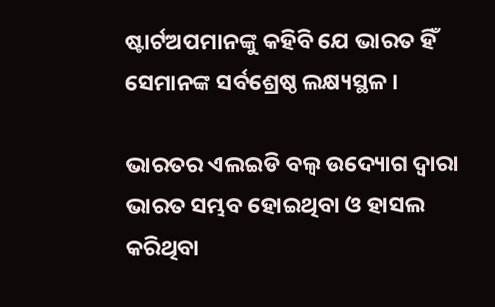ଷ୍ଟାର୍ଟଅପମାନଙ୍କୁ କହିବି ଯେ ଭାରତ ହିଁ ସେମାନଙ୍କ ସର୍ବଶ୍ରେଷ୍ଠ ଲକ୍ଷ୍ୟସ୍ଥଳ ।

ଭାରତର ଏଲଇଡି ବଲ୍ବ ଉଦ୍ୟୋଗ ଦ୍ୱାରା ଭାରତ ସମ୍ଭବ ହୋଇଥିବା ଓ ହାସଲ କରିଥିବା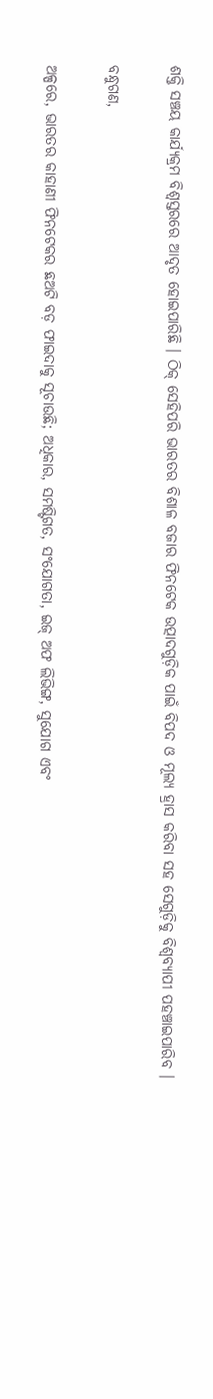ଶକ୍ତି ସଞ୍ଚୟ କାର୍ଯ୍ୟକ୍ରମ ବିଶ୍ୱସ୍ତରରେ ଆଦୃତ ହୋଇପାରିଛି । ଠିକ୍ ସେହିପରି ଭାରତର ବିଶାଳ ବଜାର ଫିନଟେକ ଉତ୍ପାଦଗୁଡ଼ିକ ପାଇଁ ବିପଦ ଓ ମୂଲ୍ୟ ହ୍ରାସ କରିବା ସହ ସେଗୁଡ଼ିକୁ ବିଶ୍ୱବ୍ୟାପୀ ପହଞ୍ଚାଇପାରିବ ।

ବନ୍ଧୁଗଣ,

ଅଳ୍ପରେ, ଭାରତର କାହାଣୀ ଫିନଟେକର ଛଅଟି ବଡ଼ ଫାଇଦାକୁ ସୂଚାଉଛି; ଅଧିକାର, ସମଷ୍ଟିଗତ, ସଂଯୋଗତା, ଇଜ୍ ଅଫ ଲିଭିଙ୍ଗ, ସୁଯୋଗ ଏବଂ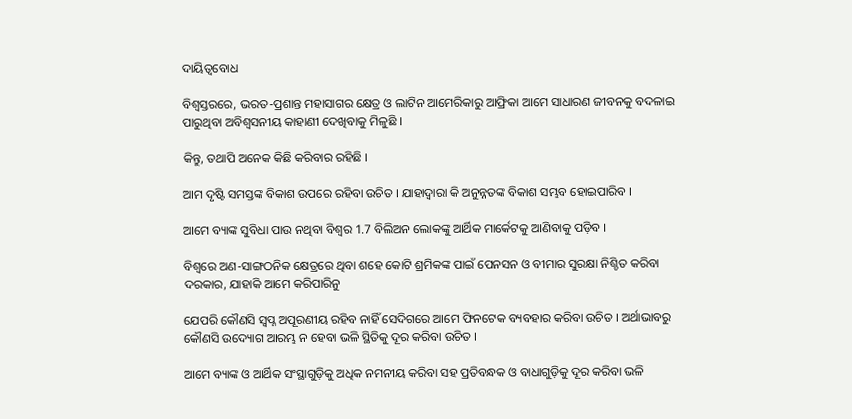ଦାୟିତ୍ୱବୋଧ

ବିଶ୍ୱସ୍ତରରେ, ଭରତ-ପ୍ରଶାନ୍ତ ମହାସାଗର କ୍ଷେତ୍ର ଓ ଲାଟିନ ଆମେରିକାରୁ ଆଫ୍ରିକା ଆମେ ସାଧାରଣ ଜୀବନକୁ ବଦଳାଇ ପାରୁଥିବା ଅବିଶ୍ୱସନୀୟ କାହାଣୀ ଦେଖିବାକୁ ମିଳୁଛି ।

କିନ୍ତୁ, ତଥାପି ଅନେକ କିଛି କରିବାର ରହିଛି ।

ଆମ ଦୃଷ୍ଟି ସମସ୍ତଙ୍କ ବିକାଶ ଉପରେ ରହିବା ଉଚିତ । ଯାହାଦ୍ୱାରା କି ଅନୁନ୍ନତଙ୍କ ବିକାଶ ସମ୍ଭବ ହୋଇପାରିବ ।

ଆମେ ବ୍ୟାଙ୍କ ସୁବିଧା ପାଉ ନଥିବା ବିଶ୍ୱର 1.7 ବିଲିଅନ ଲୋକଙ୍କୁ ଆର୍ଥିକ ମାର୍କେଟକୁ ଆଣିବାକୁ ପଡ଼ିବ ।

ବିଶ୍ୱରେ ଅଣ-ସାଙ୍ଗଠନିକ କ୍ଷେତ୍ରରେ ଥିବା ଶହେ କୋଟି ଶ୍ରମିକଙ୍କ ପାଇଁ ପେନସନ ଓ ବୀମାର ସୁରକ୍ଷା ନିଶ୍ଚିତ କରିବା ଦରକାର, ଯାହାକି ଆମେ କରିପାରିନୁ

ଯେପରି କୌଣସି ସ୍ୱପ୍ନ ଅପୂରଣୀୟ ରହିବ ନାହିଁ ସେଦିଗରେ ଆମେ ଫିନଟେକ ବ୍ୟବହାର କରିବା ଉଚିତ । ଅର୍ଥାଭାବରୁ କୌଣସି ଉଦ୍ୟୋଗ ଆରମ୍ଭ ନ ହେବା ଭଳି ସ୍ଥିତିକୁ ଦୂର କରିବା ଉଚିତ ।

ଆମେ ବ୍ୟାଙ୍କ ଓ ଆର୍ଥିକ ସଂସ୍ଥାଗୁଡ଼ିକୁ ଅଧିକ ନମନୀୟ କରିବା ସହ ପ୍ରତିବନ୍ଧକ ଓ ବାଧାଗୁଡ଼ିକୁ ଦୂର କରିବା ଭଳି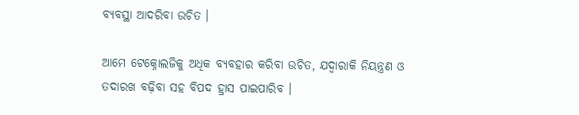ବ୍ୟବସ୍ଥା ଆଦରିବା ଉଚିତ ।

ଆମେ ଟେକ୍ନୋଲଜିକୁ ଅଧିକ ବ୍ୟବହାର କରିବା ଉଚିତ, ଯଦ୍ୱାରାକି ନିୟନ୍ତ୍ରଣ ଓ ତଦାରଖ ବଢ଼ିବା ସହ ବିପଦ ହ୍ରାସ ପାଇପାରିବ ।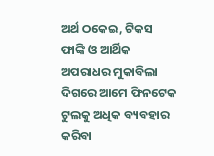ଅର୍ଥ ଠକେଇ, ଟିକସ ଫାଙ୍କି ଓ ଆର୍ଥିକ ଅପରାଧର ମୁକାବିଲା ଦିଗରେ ଆମେ ଫିନଟେକ ଟୁଲକୁ ଅଧିକ ବ୍ୟବହାର କରିବା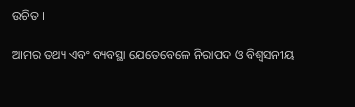ଉଚିତ ।

ଆମର ତଥ୍ୟ ଏବଂ ବ୍ୟବସ୍ଥା ଯେତେବେଳେ ନିରାପଦ ଓ ବିଶ୍ୱସନୀୟ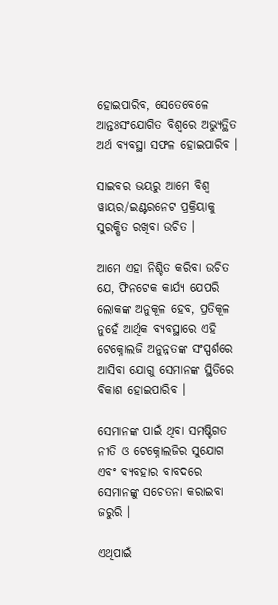ହୋଇପାରିବ, ସେତେବେଳେ ଆନ୍ତଃସଂଯୋଗିତ ବିଶ୍ୱରେ ଅଭ୍ୟୁତ୍ଥିତ ଅର୍ଥ ବ୍ୟବସ୍ଥା ସଫଳ ହୋଇପାରିବ ।

ସାଇବର ଭୟରୁ ଆମେ ବିଶ୍ୱ ୱାୟର/ଇଣ୍ଟରନେଟ ପ୍ରକ୍ରିୟାକୁ ସୁରକ୍ଷିତ ରଖିବା ଉଚିତ ।

ଆମେ ଏହା ନିଶ୍ଚିତ କରିବା ଉଚିତ ଯେ, ଫିନଟେକ କାର୍ଯ୍ୟ ଯେପରି ଲୋକଙ୍କ ଅନୁକୂଳ ହେବ, ପ୍ରତିକୂଳ ନୁହେଁ ଆର୍ଥିକ ବ୍ୟବସ୍ଥାରେ ଏହି ଟେକ୍ନୋଲଜି ଅନୁନ୍ନତଙ୍କ ସଂସ୍ପର୍ଶରେ ଆସିବା ଯୋଗୁ ସେମାନଙ୍କ ସ୍ଥିତିରେ ବିକାଶ ହୋଇପାରିବ ।

ସେମାନଙ୍କ ପାଇଁ ଥିବା ସମଷ୍ଟିଗତ ନୀତି ଓ ଟେକ୍ନୋଲଜିର ସୁଯୋଗ ଏବଂ ବ୍ୟବହାର ବାବଦରେ ସେମାନଙ୍କୁ ସଚେତନା କରାଇବା ଜରୁରି ।

ଏଥିପାଇଁ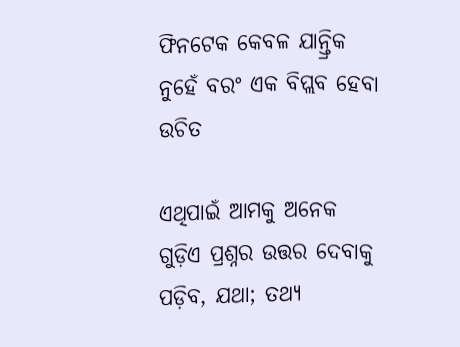ଫିନଟେକ କେବଳ ଯାନ୍ତ୍ରିକ ନୁହେଁ ବରଂ ଏକ ବିପ୍ଲବ ହେବା ଉଚିତ

ଏଥିପାଇଁ ଆମକୁ ଅନେକ ଗୁଡ଼ିଏ ପ୍ରଶ୍ନର ଉତ୍ତର ଦେବାକୁ ପଡ଼ିବ, ଯଥା; ତଥ୍ୟ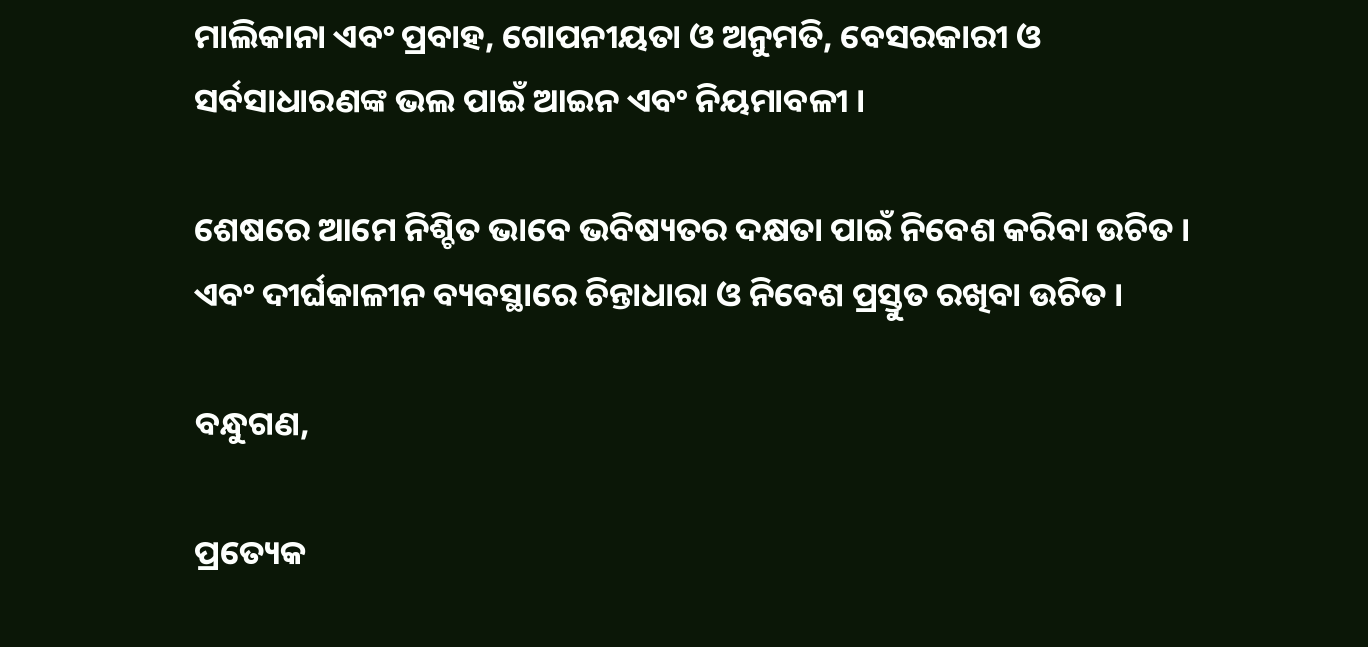ମାଲିକାନା ଏବଂ ପ୍ରବାହ, ଗୋପନୀୟତା ଓ ଅନୁମତି, ବେସରକାରୀ ଓ ସର୍ବସାଧାରଣଙ୍କ ଭଲ ପାଇଁ ଆଇନ ଏବଂ ନିୟମାବଳୀ ।

ଶେଷରେ ଆମେ ନିଶ୍ଚିତ ଭାବେ ଭବିଷ୍ୟତର ଦକ୍ଷତା ପାଇଁ ନିବେଶ କରିବା ଉଚିତ । ଏବଂ ଦୀର୍ଘକାଳୀନ ବ୍ୟବସ୍ଥାରେ ଚିନ୍ତାଧାରା ଓ ନିବେଶ ପ୍ରସ୍ତୁତ ରଖିବା ଉଚିତ ।

ବନ୍ଧୁଗଣ,

ପ୍ରତ୍ୟେକ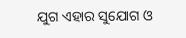ଯୁଗ ଏହାର ସୁଯୋଗ ଓ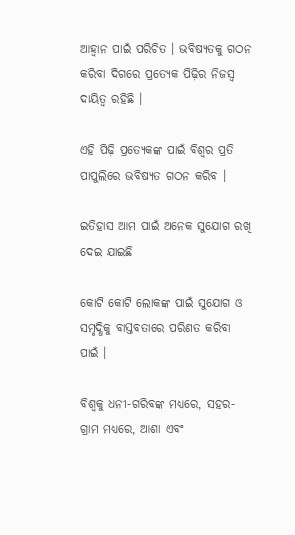ଆହ୍ୱାନ ପାଇଁ ପରିଚିତ । ଭବିଷ୍ୟତକୁ ଗଠନ କରିବା ଦିଗରେ ପ୍ରତ୍ୟେକ ପିଢ଼ିର ନିଜସ୍ୱ ଦାୟିତ୍ୱ ରହିଛି ।

ଏହି ପିଢ଼ି ପ୍ରତ୍ୟେକଙ୍କ ପାଇଁ ବିଶ୍ୱର ପ୍ରତି ପାପୁଲିରେ ଭବିଷ୍ୟତ ଗଠନ କରିବ ।

ଇତିହାସ ଆମ ପାଇଁ ଅନେକ ସୁଯୋଗ ରଖି ଦେଇ ଯାଇଛି

କୋଟି କୋଟି ଲୋକଙ୍କ ପାଇଁ ସୁଯୋଗ ଓ ସମୃଦ୍ଧିକୁ ବାସ୍ତବତାରେ ପରିଣତ କରିବା ପାଇଁ ।

ବିଶ୍ୱକୁ ଧନୀ-ଗରିବଙ୍କ ମଧ୍ୟରେ, ସହର-ଗ୍ରାମ ମଧ୍ୟରେ, ଆଶା ଏବଂ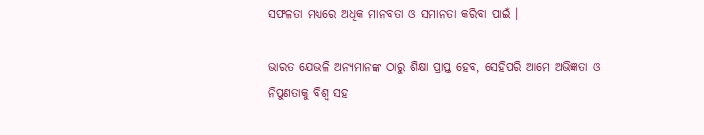ସଫଳତା ମଧ୍ୟରେ ଅଧିକ ମାନବତା ଓ ସମାନତା କରିବା ପାଇଁ ।

ଭାରତ ଯେଭଳି ଅନ୍ୟମାନଙ୍କ ଠାରୁ ଶିକ୍ଷା ପ୍ରାପ୍ତ ହେବ, ସେହିପରି ଆମେ ଅଭିଜ୍ଞତା ଓ ନିପୁଣତାକୁ ବିଶ୍ୱ ସହ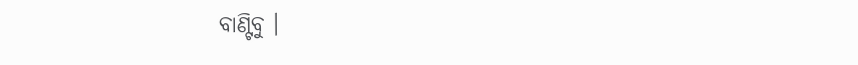ବାଣ୍ଟିବୁ ।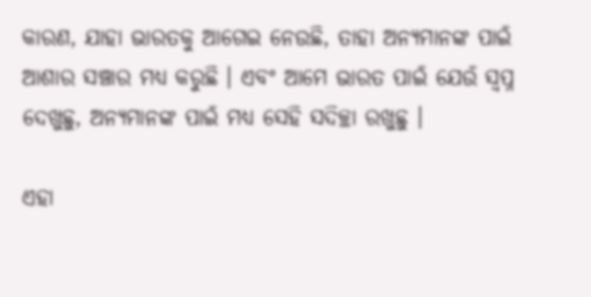କାରଣ, ଯାହା ଭାରତକୁ ଆଗେଇ ନେଉଛି, ତାହା ଅନ୍ୟମାନଙ୍କ ପାଇଁ ଆଶାର ସଞ୍ଚାର ମଧ୍ୟ କରୁଛି । ଏବଂ ଆମେ ଭାରତ ପାଇଁ ଯେଉଁ ସ୍ୱପ୍ନ ଦେଖୁଛୁ, ଅନ୍ୟମାନଙ୍କ ପାଇଁ ମଧ୍ୟ ସେହି ସଦିଚ୍ଛା ରଖୁଛୁ ।

ଏହା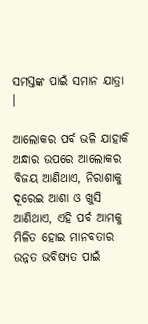ସମସ୍ତଙ୍କ ପାଇଁ ସମାନ ଯାତ୍ରା ।

ଆଲୋକର ପର୍ବ ଭଳି ଯାହାକି ଅନ୍ଧାର ଉପରେ ଆଲୋକର ବିଜୟ ଆଣିଥାଏ, ନିରାଶାକୁ ଦୂରେଇ ଆଶା ଓ ଖୁସି ଆଣିଥାଏ, ଏହି ପର୍ବ ଆମକୁ ମିଳିତ ହୋଇ ମାନବତାର ଉନ୍ନତ ଭବିଷ୍ୟତ ପାଇଁ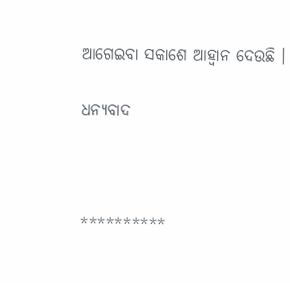ଆଗେଇବା ସକାଶେ ଆହ୍ୱାନ ଦେଉଛି ।

ଧନ୍ୟବାଦ



**********